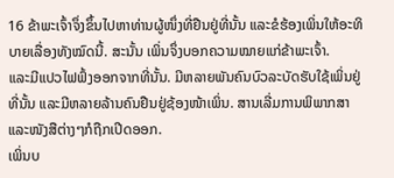16 ຂ້າພະເຈົ້າຈຶ່ງຂຶ້ນໄປຫາທ່ານຜູ້ໜຶ່ງທີ່ຢືນຢູ່ທີ່ນັ້ນ ແລະຂໍຮ້ອງເພິ່ນໃຫ້ອະທິບາຍເລື່ອງທັງໝົດນີ້. ສະນັ້ນ ເພິ່ນຈຶ່ງບອກຄວາມໝາຍແກ່ຂ້າພະເຈົ້າ.
ແລະມີແປວໄຟຟົ້ງອອກຈາກທີ່ນັ້ນ. ມີຫລາຍພັນຄົນບົວລະບັດຮັບໃຊ້ເພິ່ນຢູ່ທີ່ນັ້ນ ແລະມີຫລາຍລ້ານຄົນຢືນຢູ່ຊ້ອງໜ້າເພິ່ນ. ສານເລີ່ມການພິພາກສາ ແລະໜັງສືຕ່າງໆກໍຖືກເປີດອອກ.
ເພິ່ນບ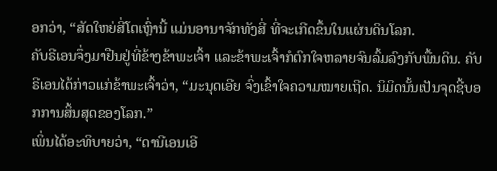ອກວ່າ, “ສັດໃຫຍ່ສີ່ໂຕເຫຼົ່ານີ້ ແມ່ນອານາຈັກທັງສີ່ ທີ່ຈະເກີດຂຶ້ນໃນແຜ່ນດິນໂລກ.
ຄັບຣີເອນຈຶ່ງມາຢືນຢູ່ທີ່ຂ້າງຂ້າພະເຈົ້າ ແລະຂ້າພະເຈົ້າກໍຕົກໃຈຫລາຍຈົນລົ້ມລົງກັບພື້ນດິນ. ຄັບຣີເອນໄດ້ກ່າວແກ່ຂ້າພະເຈົ້າວ່າ, “ມະນຸດເອີຍ ຈົ່ງເຂົ້າໃຈຄວາມໝາຍເຖີດ. ນິມິດນັ້ນເປັນຈຸດຊີ້ບອກການສິ້ນສຸດຂອງໂລກ.”
ເພິ່ນໄດ້ອະທິບາຍວ່າ, “ດານີເອນເອີ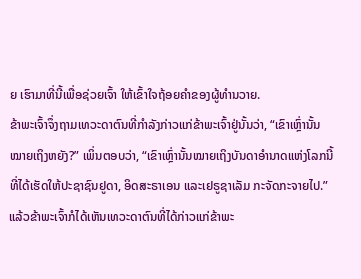ຍ ເຮົາມາທີ່ນີ້ເພື່ອຊ່ວຍເຈົ້າ ໃຫ້ເຂົ້າໃຈຖ້ອຍຄຳຂອງຜູ້ທຳນວາຍ.
ຂ້າພະເຈົ້າຈຶ່ງຖາມເທວະດາຕົນທີ່ກຳລັງກ່າວແກ່ຂ້າພະເຈົ້າຢູ່ນັ້ນວ່າ, “ເຂົາເຫຼົ່ານັ້ນໝາຍເຖິງຫຍັງ?” ເພິ່ນຕອບວ່າ, “ເຂົາເຫຼົ່ານັ້ນໝາຍເຖິງບັນດາອຳນາດແຫ່ງໂລກນີ້ ທີ່ໄດ້ເຮັດໃຫ້ປະຊາຊົນຢູດາ, ອິດສະຣາເອນ ແລະເຢຣູຊາເລັມ ກະຈັດກະຈາຍໄປ.”
ແລ້ວຂ້າພະເຈົ້າກໍໄດ້ເຫັນເທວະດາຕົນທີ່ໄດ້ກ່າວແກ່ຂ້າພະ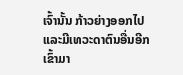ເຈົ້ານັ້ນ ກ້າວຍ່າງອອກໄປແລະມີເທວະດາຕົນອື່ນອີກ ເຂົ້າມາ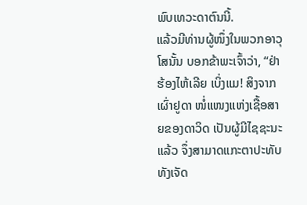ພົບເທວະດາຕົນນີ້.
ແລ້ວມີທ່ານຜູ້ໜຶ່ງໃນພວກອາວຸໂສນັ້ນ ບອກຂ້າພະເຈົ້າວ່າ, “ຢ່າຮ້ອງໄຫ້ເລີຍ ເບິ່ງແມ! ສິງຈາກເຜົ່າຢູດາ ໜໍ່ແໜງແຫ່ງເຊື້ອສາຍຂອງດາວິດ ເປັນຜູ້ມີໄຊຊະນະແລ້ວ ຈຶ່ງສາມາດແກະຕາປະທັບທັງເຈັດ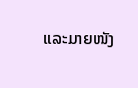ແລະມາຍໜັງ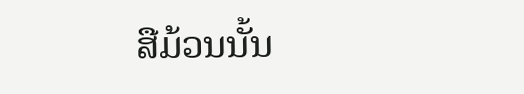ສືມ້ວນນັ້ນ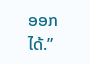ອອກໄດ້.”